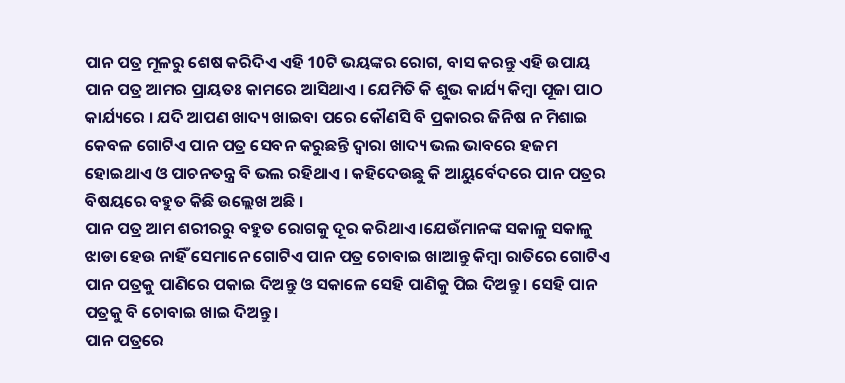ପାନ ପତ୍ର ମୂଳରୁ ଶେଷ କରିଦିଏ ଏହି 10ଟି ଭୟଙ୍କର ରୋଗ, ବାସ କରନ୍ତୁ ଏହି ଉପାୟ
ପାନ ପତ୍ର ଆମର ପ୍ରାୟତଃ କାମରେ ଆସିଥାଏ । ଯେମିତି କି ଶୁଭ କାର୍ଯ୍ୟ କିମ୍ବା ପୂଜା ପାଠ କାର୍ଯ୍ୟରେ । ଯଦି ଆପଣ ଖାଦ୍ୟ ଖାଇବା ପରେ କୌଣସି ବି ପ୍ରକାରର ଜିନିଷ ନ ମିଶାଇ କେବଳ ଗୋଟିଏ ପାନ ପତ୍ର ସେବନ କରୁଛନ୍ତି ଦ୍ଵାରା ଖାଦ୍ୟ ଭଲ ଭାବରେ ହଜମ ହୋଇଥାଏ ଓ ପାଚନତନ୍ତ୍ର ବି ଭଲ ରହିଥାଏ । କହିଦେଉଛୁ କି ଆୟୁର୍ବେଦରେ ପାନ ପତ୍ରର ବିଷୟରେ ବହୁତ କିଛି ଉଲ୍ଲେଖ ଅଛି ।
ପାନ ପତ୍ର ଆମ ଶରୀରରୁ ବହୁତ ରୋଗକୁ ଦୂର କରିଥାଏ ।ଯେଉଁମାନଙ୍କ ସକାଳୁ ସକାଳୁ ଝାଡା ହେଉ ନାହିଁ ସେମାନେ ଗୋଟିଏ ପାନ ପତ୍ର ଚୋବାଇ ଖାଆନ୍ତୁ କିମ୍ବା ରାତିରେ ଗୋଟିଏ ପାନ ପତ୍ରକୁ ପାଣିରେ ପକାଇ ଦିଅନ୍ତୁ ଓ ସକାଳେ ସେହି ପାଣିକୁ ପିଇ ଦିଅନ୍ତୁ । ସେହି ପାନ ପତ୍ରକୁ ବି ଚୋବାଇ ଖାଇ ଦିଅନ୍ତୁ ।
ପାନ ପତ୍ରରେ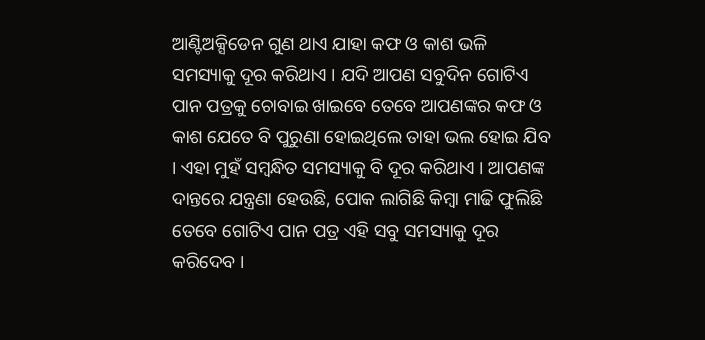ଆଣ୍ଟିଅକ୍ସିଡେନ ଗୁଣ ଥାଏ ଯାହା କଫ ଓ କାଶ ଭଳି ସମସ୍ୟାକୁ ଦୂର କରିଥାଏ । ଯଦି ଆପଣ ସବୁଦିନ ଗୋଟିଏ ପାନ ପତ୍ରକୁ ଚୋବାଇ ଖାଇବେ ତେବେ ଆପଣଙ୍କର କଫ ଓ କାଶ ଯେତେ ବି ପୁରୁଣା ହୋଇଥିଲେ ତାହା ଭଲ ହୋଇ ଯିବ । ଏହା ମୁହଁ ସମ୍ବନ୍ଧିତ ସମସ୍ୟାକୁ ବି ଦୂର କରିଥାଏ । ଆପଣଙ୍କ ଦାନ୍ତରେ ଯନ୍ତ୍ରଣା ହେଉଛି, ପୋକ ଲାଗିଛି କିମ୍ବା ମାଢି ଫୁଲିଛି ତେବେ ଗୋଟିଏ ପାନ ପତ୍ର ଏହି ସବୁ ସମସ୍ୟାକୁ ଦୂର କରିଦେବ ।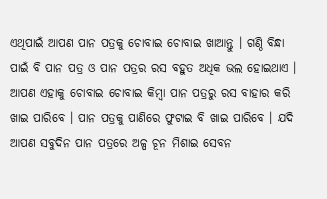ଏଥିପାଇଁ ଆପଣ ପାନ ପତ୍ରକୁ ଚୋବାଇ ଚୋବାଇ ଖାଆନ୍ତୁ । ଗଣ୍ଠି ବିନ୍ଧା ପାଇଁ ବି ପାନ ପତ୍ର ଓ ପାନ ପତ୍ରର ରସ ବହୁତ ଅଧିକ ଭଲ ହୋଇଥାଏ । ଆପଣ ଏହାକୁ ଚୋବାଇ ଚୋବାଇ କିମ୍ବା ପାନ ପତ୍ରରୁ ରସ ବାହାର କରି ଖାଇ ପାରିବେ । ପାନ ପତ୍ରକୁ ପାଣିରେ ଫୁଟାଇ ବି ଖାଇ ପାରିବେ । ଯଦି ଆପଣ ସବୁଦିନ ପାନ ପତ୍ରରେ ଅଳ୍ପ ଚୂନ ମିଶାଇ ସେବନ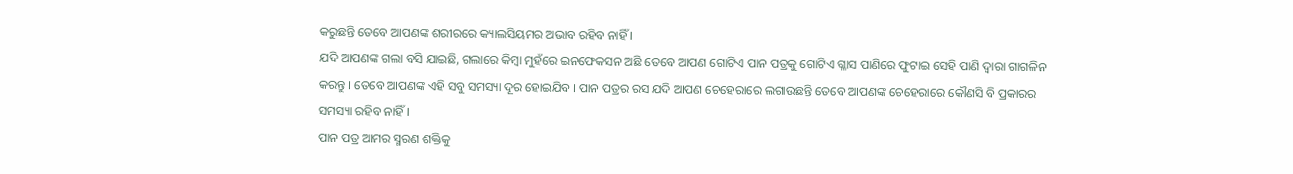କରୁଛନ୍ତି ତେବେ ଆପଣଙ୍କ ଶରୀରରେ କ୍ୟାଲସିୟମର ଅଭାବ ରହିବ ନାହିଁ ।
ଯଦି ଆପଣଙ୍କ ଗଲା ବସି ଯାଇଛି, ଗଲାରେ କିମ୍ବା ମୁହଁରେ ଇନଫେକସନ ଅଛି ତେବେ ଆପଣ ଗୋଟିଏ ପାନ ପତ୍ରକୁ ଗୋଟିଏ ଗ୍ଳାସ ପାଣିରେ ଫୁଟାଇ ସେହି ପାଣି ଦ୍ଵାରା ଗାଗଳିନ କରନ୍ତୁ । ତେବେ ଆପଣଙ୍କ ଏହି ସବୁ ସମସ୍ୟା ଦୂର ହୋଇଯିବ । ପାନ ପତ୍ରର ରସ ଯଦି ଆପଣ ଚେହେରାରେ ଲଗାଉଛନ୍ତି ତେବେ ଆପଣଙ୍କ ଚେହେରାରେ କୌଣସି ବି ପ୍ରକାରର ସମସ୍ୟା ରହିବ ନାହିଁ ।
ପାନ ପତ୍ର ଆମର ସ୍ମରଣ ଶକ୍ତିକୁ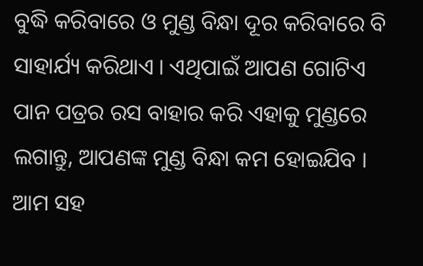ବୁଦ୍ଧି କରିବାରେ ଓ ମୁଣ୍ଡ ବିନ୍ଧା ଦୂର କରିବାରେ ବି ସାହାର୍ଯ୍ୟ କରିଥାଏ । ଏଥିପାଇଁ ଆପଣ ଗୋଟିଏ ପାନ ପତ୍ରର ରସ ବାହାର କରି ଏହାକୁ ମୁଣ୍ଡରେ ଲଗାନ୍ତୁ, ଆପଣଙ୍କ ମୁଣ୍ଡ ବିନ୍ଧା କମ ହୋଇଯିବ । ଆମ ସହ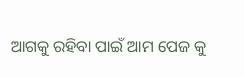ଆଗକୁ ରହିବା ପାଇଁ ଆମ ପେଜ କୁ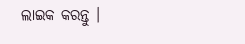ଲାଇକ କରନ୍ତୁ ।